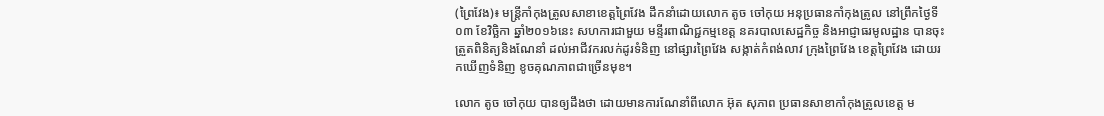(ព្រៃវែង)៖ មន្រ្តីកាំកុងត្រូលសាខាខេត្តព្រៃវែង ដឹកនាំដោយលោក តូច ចៅកុយ អនុប្រធានកាំកុងត្រូល នៅព្រឹកថ្ងៃទី០៣ ខែវិច្ឆិកា ឆ្នាំ២០១៦នេះ សហការជាមួយ មន្ទីរពាណិជ្ជកម្មខេត្ត នគរបាលសេដ្ឋកិច្ច និងអាជ្ញាធរមូលដ្ឋាន បានចុះត្រួតពិនិត្យនិងណែនាំ ដល់អាជីវករលក់ដូរទំនិញ នៅផ្សារព្រៃវែង សង្កាត់កំពង់លាវ ក្រុងព្រៃវែង ខេត្តព្រៃវែង ដោយរកឃើញទំនិញ ខូចគុណភាពជាច្រើនមុខ។

លោក តូច ចៅកុយ បានឲ្យដឹងថា ដោយមានការណែនាំពីលោក អ៊ុត សុភាព ប្រធានសាខាកាំកុងត្រូលខេត្ត ម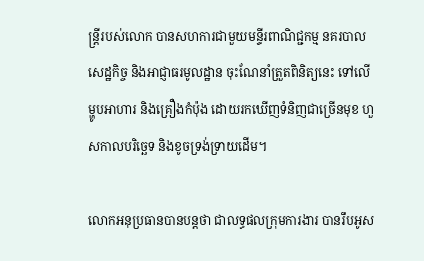ន្រ្តីរបស់លោក បានសហការជាមួយមន្ទីរពាណិជ្ជកម្ម នគរបាលសេដ្ឋកិច្ច និងអាជ្ញាធរមូលដ្ឋាន ចុះណែនាំត្រួតពិនិត្យនេះ ទៅលើម្ហូបអាហារ និងគ្រឿងកំប៉ុង ដោយរកឃើញទំនិញជាច្រើនមុខ ហួសកាលបរិច្ឆេទ និងខូចទ្រង់ទ្រាយដើម។

លោកអនុប្រធានបានបន្តថា ជាលទ្ធផលក្រុមការងារ បានរឹបអូស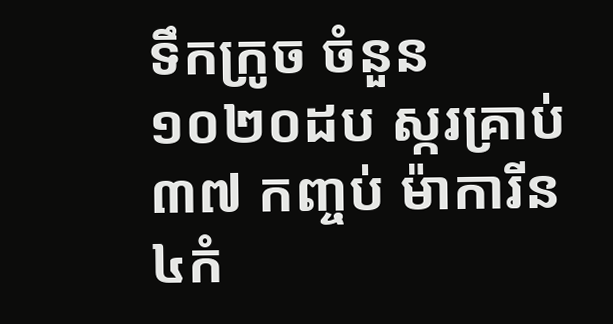ទឹកក្រូច ចំនួន១០២០ដប ស្ករគ្រាប់៣៧ កញ្ចប់ ម៉ាការីន ៤កំ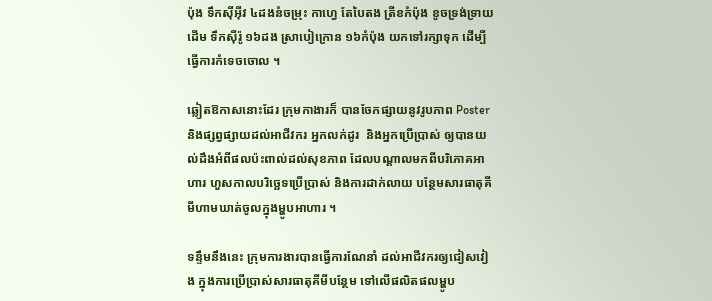ប៉ុង ទឹកស៊ីអ៊ីវ ៤ដងនំចម្រុះ កាហ្វេ តែបៃតង ត្រីខកំប៉ុង ខូចទ្រង់ទ្រាយដើម ទឹកស៊ីរ៉ូ ១៦ដង ស្រាបៀក្រោន ១៦កំប៉ុង យកទៅរក្សាទុក ដើម្បីធ្វើការកំទេចចោល ។

ឆ្លៀតឱកាសនោះដែរ ក្រុមកាងារក៏ បានចែកផ្សាយនូវរូបភាព Poster និងផ្សព្វផ្សាយដល់អាជីវករ អ្នកលក់ដូរ  និងអ្នកប្រើប្រាស់ ឲ្យបានយល់ដឹងអំពីផលប៉ះពាល់ដល់សុខភាព ដែលបណ្តាលមកពីបរិភោគអាហារ ហួសកាលបរិច្ឆេទប្រើប្រាស់ និងការដាក់លាយ បន្ថែមសារធាតុគីមីហាមឃាត់ចូលក្នុងម្ហូបអាហារ ។

ទន្ទឹមនឹងនេះ ក្រុមការងារបានធ្វើការណែនាំ ដល់អាជីវករឲ្យជៀសវៀង ក្នុងការប្រើប្រាស់សារធាតុគីមីបន្ថែម ទៅលើផលិតផលម្ហូប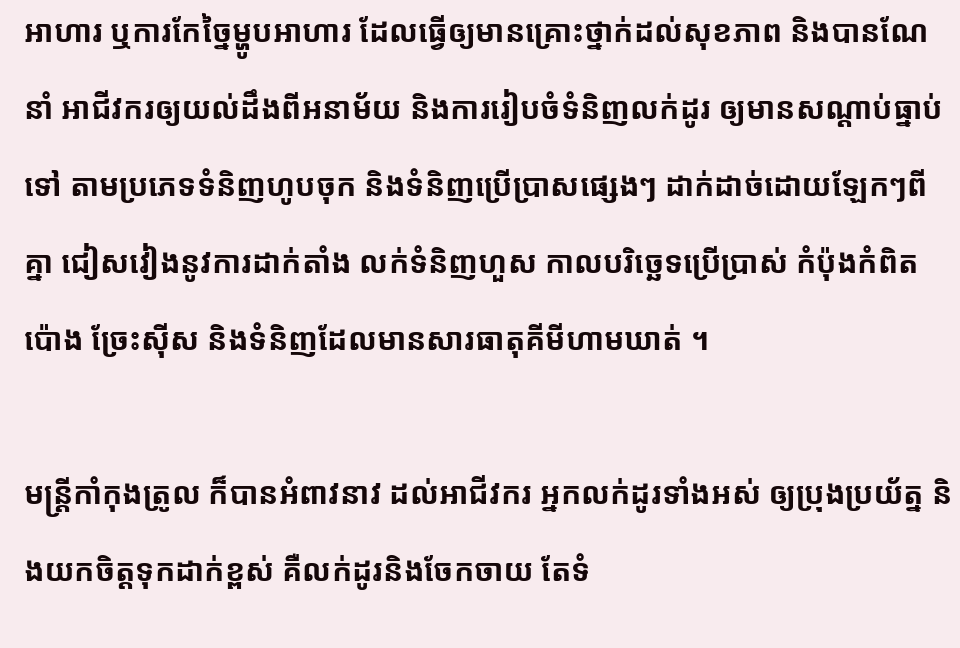អាហារ ឬការកែច្នៃម្ហូបអាហារ ដែលធ្វើឲ្យមានគ្រោះថ្នាក់ដល់សុខភាព និងបានណែនាំ អាជីវករឲ្យយល់ដឹងពីអនាម័យ និងការរៀបចំទំនិញលក់ដូរ ឲ្យមានសណ្តាប់ធ្នាប់ទៅ តាមប្រភេទទំនិញហូបចុក និងទំនិញប្រើប្រាសផ្សេងៗ ដាក់ដាច់ដោយឡែកៗពីគ្នា ជៀសវៀងនូវការដាក់តាំង លក់ទំនិញហួស កាលបរិច្ឆេទប្រើប្រាស់ កំប៉ុងកំពិត ប៉ោង ច្រែះស៊ីស និងទំនិញដែលមានសារធាតុគីមីហាមឃាត់ ។

មន្រ្តីកាំកុងត្រូល ក៏បានអំពាវនាវ ដល់អាជីវករ អ្នកលក់ដូរទាំងអស់ ឲ្យប្រុងប្រយ័ត្ន និងយកចិត្តទុកដាក់ខ្ពស់ គឺលក់ដូរនិងចែកចាយ តែទំ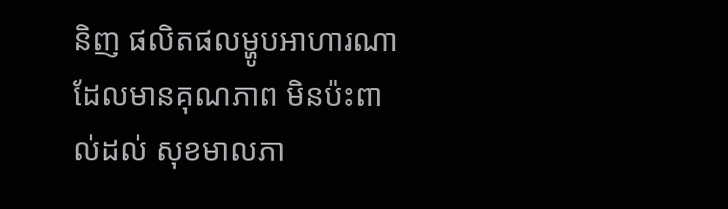និញ ផលិតផលម្ហូបអាហារណា ដែលមានគុណភាព មិនប៉ះពាល់ដល់ សុខមាលភា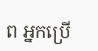ព អ្នកប្រើ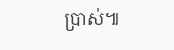ប្រាស់៕